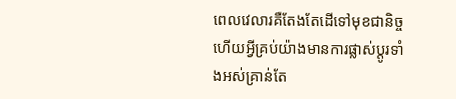ពេលវេលារគឺតែងតែដើទៅមុខជានិច្ច ហើយអ្វីគ្រប់យ៉ាងមានការផ្លាស់ប្តូរទាំងអស់គ្រាន់តែ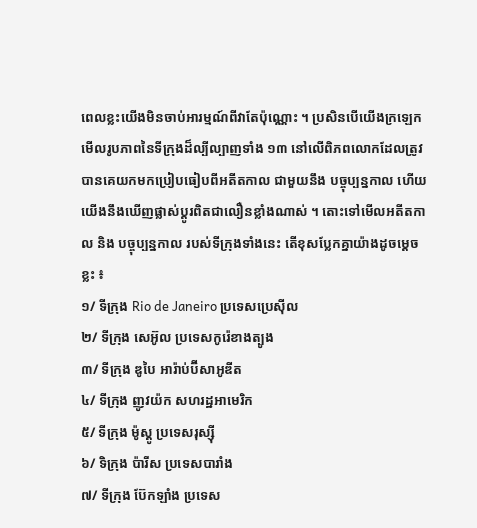ពេលខ្លះយើងមិនចាប់អារម្មណ៍ពីវាតែប៉ុណ្ណោះ ។ ប្រសិនបើយើងក្រឡេកមើលរូបភាពនៃទីក្រុងដ៏ល្បីល្បាញទាំង ១៣ នៅលើពិភពលោកដែលត្រូវបានគេយកមកប្រៀបធៀបពីអតីតកាល ជាមួយនឹង បច្ចុប្បន្នកាល ហើយយើងនឹងឃើញផ្លាស់ប្តូរពិតជាលឿនខ្លាំងណាស់ ។ តោះទៅមើលអតីតកាល និង បច្ចុប្បន្នកាល របស់ទីក្រុងទាំងនេះ តើខុសប្លែកគ្នាយ៉ាងដូចម្ដេចខ្លះ ៖
១/ ទីក្រុង Rio de Janeiro ប្រទេសប្រេស៊ីល
២/ ទីក្រុង សេអ៊ូល ប្រទេសកូរ៉េខាងត្បូង
៣/ ទីក្រុង ឌូបៃ អារ៉ាប់ប៊ីសាអូឌីត
៤/ ទីក្រុង ញូវយ៉ក សហរដ្ឋអាមេរិក
៥/ ទីក្រុង ម៉ូស្គូ ប្រទេសរុស្ស៊ី
៦/ ទិក្រុង ប៉ារីស ប្រទេសបារាំង
៧/ ទីក្រុង ប៊ែកឡាំង ប្រទេស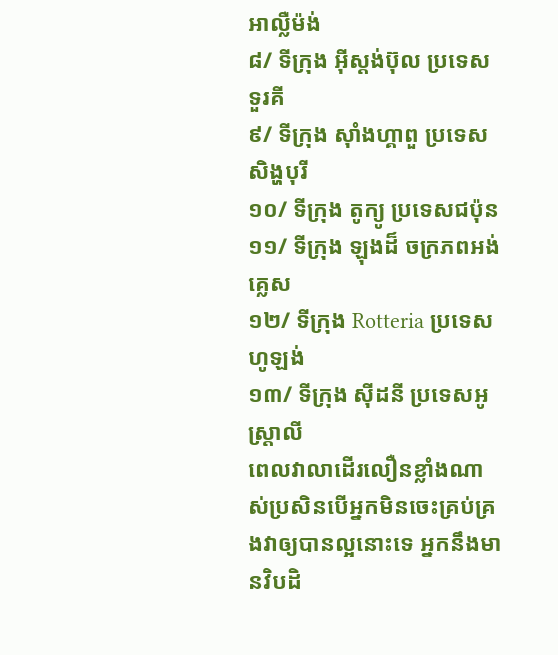អាល្លឺម៉ង់
៨/ ទីក្រុង អ៊ីស្តង់ប៊ុល ប្រទេសទួរគី
៩/ ទីក្រុង ស៊ាំងហ្គាពួ ប្រទេស សិង្ហបុរី
១០/ ទីក្រុង តូក្យូ ប្រទេសជប៉ុន
១១/ ទីក្រុង ឡុងដ៏ ចក្រភពអង់គ្លេស
១២/ ទីក្រុង Rotteria ប្រទេសហូឡង់
១៣/ ទីក្រុង ស៊ីដនី ប្រទេសអូស្ត្រាលី
ពេលវាលាដើរលឿនខ្លាំងណាស់ប្រសិនបើអ្នកមិនចេះគ្រប់គ្រងវាឲ្យបានល្អនោះទេ អ្នកនឹងមានវិបដិ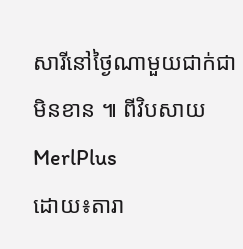សារីនៅថ្ងៃណាមួយជាក់ជាមិនខាន ៕ ពីវិបសាយ MerlPlus
ដោយ៖តារា